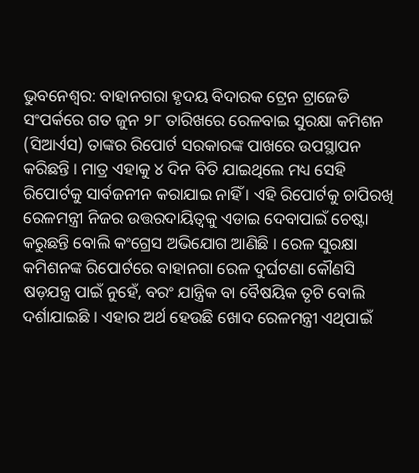ଭୁବନେଶ୍ବର: ବାହାନଗରା ହୃଦୟ ବିଦାରକ ଟ୍ରେନ ଟ୍ରାଜେଡି ସଂପର୍କରେ ଗତ ଜୁନ ୨୮ ତାରିଖରେ ରେଳବାଇ ସୁରକ୍ଷା କମିଶନ (ସିଆର୍ଏସ) ତାଙ୍କର ରିପୋର୍ଟ ସରକାରଙ୍କ ପାଖରେ ଉପସ୍ଥାପନ କରିଛନ୍ତି । ମାତ୍ର ଏହାକୁ ୪ ଦିନ ବିତି ଯାଇଥିଲେ ମଧ୍ୟ ସେହି ରିପୋର୍ଟକୁ ସାର୍ବଜନୀନ କରାଯାଇ ନାହିଁ । ଏହି ରିପୋର୍ଟକୁ ଚାପିରଖି ରେଳମନ୍ତ୍ରୀ ନିଜର ଉତ୍ତରଦାୟିତ୍ବକୁ ଏଡାଇ ଦେବାପାଇଁ ଚେଷ୍ଟା କରୁଛନ୍ତି ବୋଲି କଂଗ୍ରେସ ଅଭିଯୋଗ ଆଣିଛି । ରେଳ ସୁରକ୍ଷା କମିଶନଙ୍କ ରିପୋର୍ଟରେ ବାହାନଗା ରେଳ ଦୁର୍ଘଟଣା କୌଣସି ଷଡ଼ଯନ୍ତ୍ର ପାଇଁ ନୁହେଁ, ବରଂ ଯାନ୍ତ୍ରିକ ବା ବୈଷୟିକ ତୃଟି ବୋଲି ଦର୍ଶାଯାଇଛି । ଏହାର ଅର୍ଥ ହେଉଛି ଖୋଦ ରେଳମନ୍ତ୍ରୀ ଏଥିପାଇଁ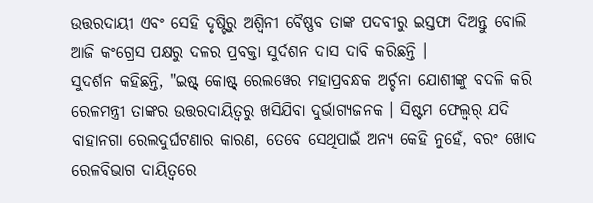ଉତ୍ତରଦାୟୀ ଏବଂ ସେହି ଦୃଷ୍ଟିରୁ ଅଶ୍ବିନୀ ବୈଷ୍ଣବ ତାଙ୍କ ପଦବୀରୁ ଇସ୍ତଫା ଦିଅନ୍ତୁ ବୋଲି ଆଜି କଂଗ୍ରେସ ପକ୍ଷରୁ ଦଳର ପ୍ରବକ୍ତା ସୁର୍ଦଶନ ଦାସ ଦାବି କରିଛନ୍ତି ।
ସୁଦର୍ଶନ କହିଛନ୍ତି, "ଇଷ୍ଟ୍ କୋଷ୍ଟ୍ ରେଲୱେର ମହାପ୍ରବନ୍ଧକ ଅର୍ଚ୍ଚନା ଯୋଶୀଙ୍କୁ ବଦଳି କରି ରେଳମନ୍ତ୍ରୀ ତାଙ୍କର ଉତ୍ତରଦାୟିତ୍ବରୁ ଖସିଯିବା ଦୁର୍ଭାଗ୍ୟଜନକ । ସିଷ୍ଟମ ଫେଲ୍ୱର୍ ଯଦି ବାହାନଗା ରେଲଦୁର୍ଘଟଣାର କାରଣ, ତେବେ ସେଥିପାଇଁ ଅନ୍ୟ କେହି ନୁହେଁ, ବରଂ ଖୋଦ ରେଳବିଭାଗ ଦାୟିତ୍ବରେ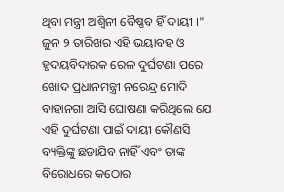ଥିବା ମନ୍ତ୍ରୀ ଅଶ୍ବିନୀ ବୈଷ୍ଣବ ହିଁ ଦାୟୀ ।" ଜୁନ ୨ ତାରିଖର ଏହି ଭୟାବହ ଓ ହୃଦୟବିଦାରକ ରେଳ ଦୁର୍ଘଟଣା ପରେ ଖୋଦ ପ୍ରଧାନମନ୍ତ୍ରୀ ନରେନ୍ଦ୍ର ମୋଦି ବାହାନଗା ଆସି ଘୋଷଣା କରିଥିଲେ ଯେ ଏହି ଦୁର୍ଘଟଣା ପାଇଁ ଦାୟୀ କୌଣସି ବ୍ୟକ୍ତିଙ୍କୁ ଛଡାଯିବ ନାହିଁ ଏବଂ ତାଙ୍କ ବିରୋଧରେ କଠୋର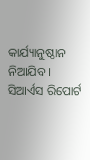କାର୍ଯ୍ୟାନୁଷ୍ଠାନ ନିଆଯିବ । ସିଆର୍ଏସ ରିପୋର୍ଟ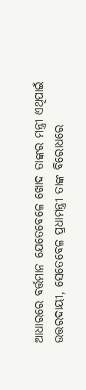ଆଧାରରେ ବର୍ତ୍ତମାନ ଯେତେବେଳେ ଖୋଦ ତାଙ୍କର ମନ୍ତ୍ରୀ ଏଥିପାଇଁ ଉତ୍ତରଦାୟୀ, ସେତେବେଳ ପ୍ରଧାମନ୍ତ୍ରୀ ତାଙ୍କ ବିରୋଧରେ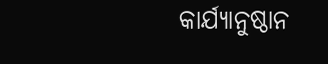କାର୍ଯ୍ୟାନୁଷ୍ଠାନ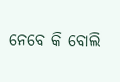ନେବେ କି ବୋଲି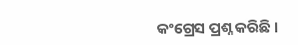କଂଗ୍ରେସ ପ୍ରଶ୍ନ କରିଛି ।